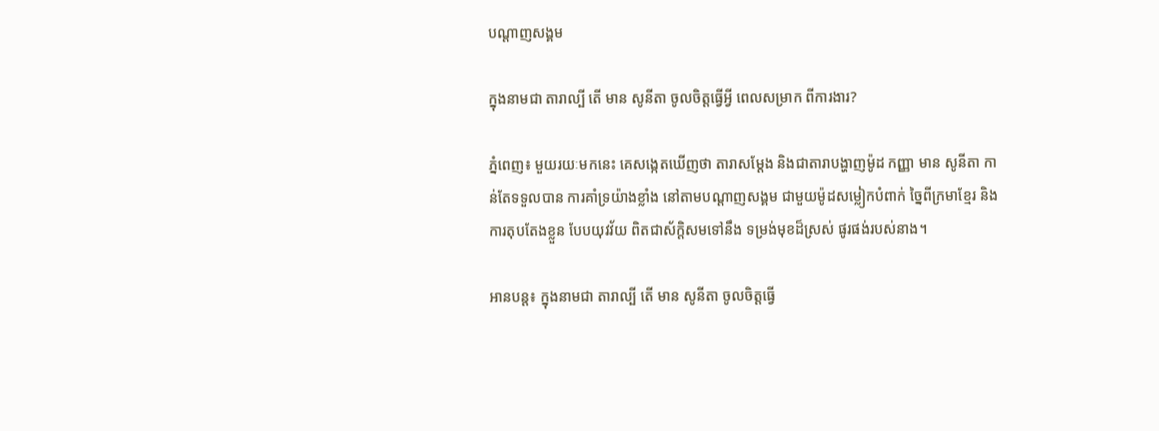បណ្តាញសង្គម

ក្នុងនាមជា តារាល្បី តើ មាន សូនីតា ចូលចិត្តធ្វើអ្វី ពេលសម្រាក ពីការងារ?

ភ្នំពេញ៖ មួយរយៈមកនេះ គេសង្កេតឃើញថា តារាសម្តែង និងជាតារាបង្ហាញម៉ូដ កញ្ញា មាន សូនីតា កាន់តែទទួលបាន ការគាំទ្រយ៉ាងខ្លាំង នៅតាមបណ្តាញសង្គម ជាមួយម៉ូដសម្លៀកបំពាក់ ច្នៃពីក្រមាខ្មែរ និងការតុបតែងខ្លួន បែបយុវវ័យ ពិតជាស័ក្តិសមទៅនឹង ទម្រង់មុខដ៏ស្រស់ ផូរផង់របស់នាង។

អានបន្ត៖ ក្នុងនាមជា តារាល្បី តើ មាន សូនីតា ចូលចិត្តធ្វើ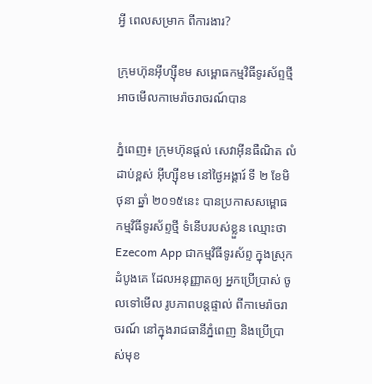អ្វី ពេលសម្រាក ពីការងារ?

ក្រុមហ៊ុនអ៊ីហ្ស៊ីខម សម្ពោធកម្មវិធីទូរស័ព្ទថ្មី អាចមើលកាមេរ៉ាចរាចរណ៍បាន

ភ្នំពេញ៖ ក្រុមហ៊ុនផ្ដល់ សេវាអ៊ីនធឺណិត លំដាប់ខ្ពស់ អ៊ីហ្ស៊ីខម នៅថ្ងៃអង្គារ៍ ទី ២ ខែមិថុនា ឆ្នាំ ២០១៥នេះ បានប្រកាសសម្ពោធ កម្មវិធីទូរស័ព្ទថ្មី ទំនើបរបស់ខ្លួន ឈ្មោះថា Ezecom App ជាកម្មវិធីទូរស័ព្ទ ក្នុងស្រុកដំបូងគេ ដែលអនុញ្ញាតឲ្យ អ្នកប្រើប្រាស់ ចូលទៅមើល រូបភាពបន្តផ្ទាល់ ពីកាមេរ៉ាចរាចរណ៍ នៅក្នុងរាជធានីភ្នំពេញ និងប្រើប្រាស់មុខ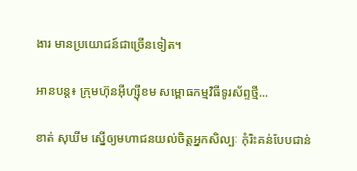ងារ មានប្រយោជន៍ជាច្រើនទៀត។

អានបន្ត៖ ក្រុមហ៊ុនអ៊ីហ្ស៊ីខម សម្ពោធកម្មវិធីទូរស័ព្ទថ្មី...

ខាត់ សុឃីម ស្នើឲ្យមហាជនយល់ចិត្តអ្នកសិល្បៈ កុំរិះគន់បែបជាន់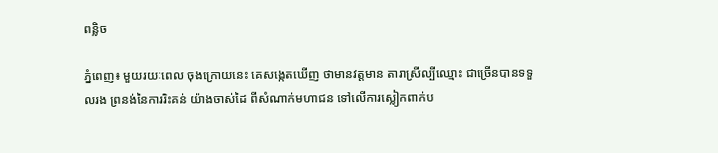ពន្លិច

ភ្នំពេញ៖ មួយរយៈពេល ចុងក្រោយនេះ គេសង្កេតឃើញ ថាមានវត្តមាន តារាស្រីល្បីឈ្មោះ ជាច្រើនបានទទួលរង ព្រនង់នៃការរិះគន់ យ៉ាងចាស់ដៃ ពីសំណាក់មហាជន ទៅលើការស្លៀកពាក់ប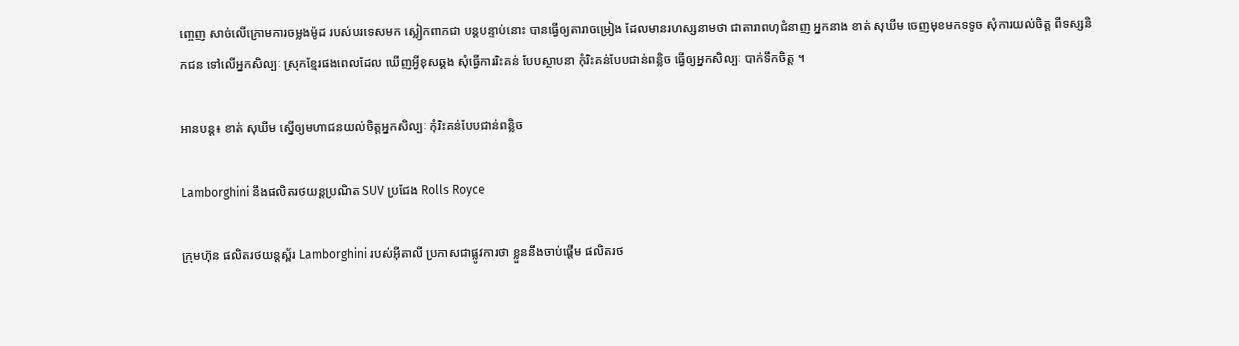ញ្ចេញ សាច់លើក្រោមការចម្លងម៉ូដ របស់បរទេសមក ស្លៀកពាកជា បន្តបន្ទាប់នោះ បានធ្វើឲ្យតារាចម្រៀង ដែលមានរហស្សនាមថា ជាតារាពហុជំនាញ អ្នកនាង ខាត់ សុឃីម ចេញមុខមកទទូច សុំការយល់ចិត្ត ពីទស្សនិកជន ទៅលើអ្នកសិល្បៈ ស្រុកខ្មែរផងពេលដែល ឃើញអ្វីខុសឆ្គង សុំធ្វើការរិះគន់ បែបស្ថាបនា កុំរិះគន់បែបជាន់ពន្លិច ធ្វើឲ្យអ្នកសិល្បៈ បាក់ទឹកចិត្ត ។

អានបន្ត៖ ខាត់ សុឃីម ស្នើឲ្យមហាជនយល់ចិត្តអ្នកសិល្បៈ កុំរិះគន់បែបជាន់ពន្លិច

Lamborghini នឹងផលិតរថយន្តប្រណិត SUV ប្រជែង Rolls Royce

ក្រុមហ៊ុន ផលិតរថយន្តស្ព័រ Lamborghini របស់អ៊ីតាលី ប្រកាសជាផ្លូវការថា ខ្លួននឹងចាប់ផ្តើម ផលិតរថ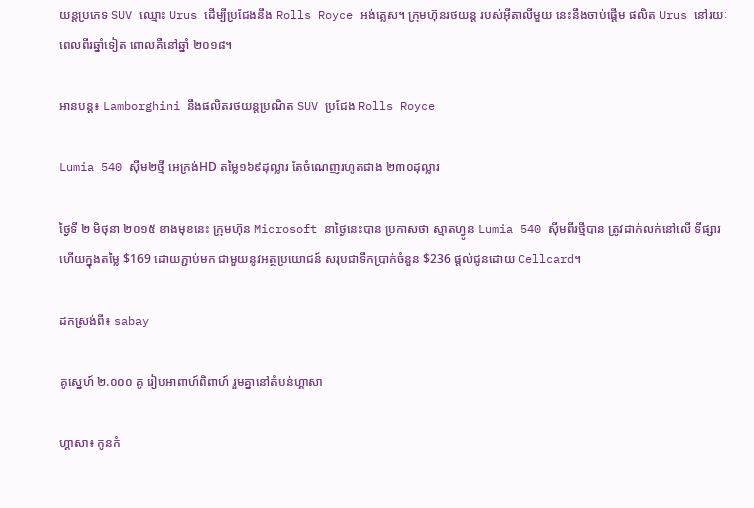យន្តប្រភេទ SUV ឈ្មោះ Urus ដើម្បីប្រជែងនឹង Rolls Royce អង់គ្លេស។ ក្រុមហ៊ុនរថយន្ត របស់អ៊ីតាលីមួយ នេះនឹងចាប់ផ្ដើម ផលិត Urus នៅរយៈពេលពីរឆ្នាំទៀត ពោលគឺនៅឆ្នាំ ២០១៨។

អានបន្ត៖ Lamborghini នឹងផលិតរថយន្តប្រណិត SUV ប្រជែង Rolls Royce

Lumia 540 ស៊ីម២ថ្មី អេក្រង់HD តម្លៃ១៦៩ដុល្លារ តែចំណេញរហូតជាង ២៣០ដុល្លារ

ថ្ងៃទី ២ មិថុនា ២០១៥ ខាងមុខនេះ ក្រុមហ៊ុន Microsoft នាថ្ងៃនេះបាន ប្រកាសថា ស្មាតហ្វូន Lumia 540 ស៊ីមពីរថ្មីបាន ត្រូវដាក់លក់នៅលើ ទីផ្សារហើយក្នុងតម្លៃ $169 ដោយភ្ជាប់មក ជាមួយនូវអត្ថប្រយោជន៍ សរុបជាទឹកប្រាក់ចំនួន $236 ផ្តល់ជូនដោយ Cellcard។

ដកស្រង់ពី៖ sabay

គូស្នេហ៍ ២.០០០ គូ រៀបអាពាហ៍ពិពាហ៍ រួមគ្នានៅតំបន់ហ្គាសា

ហ្គាសា៖ កូនកំ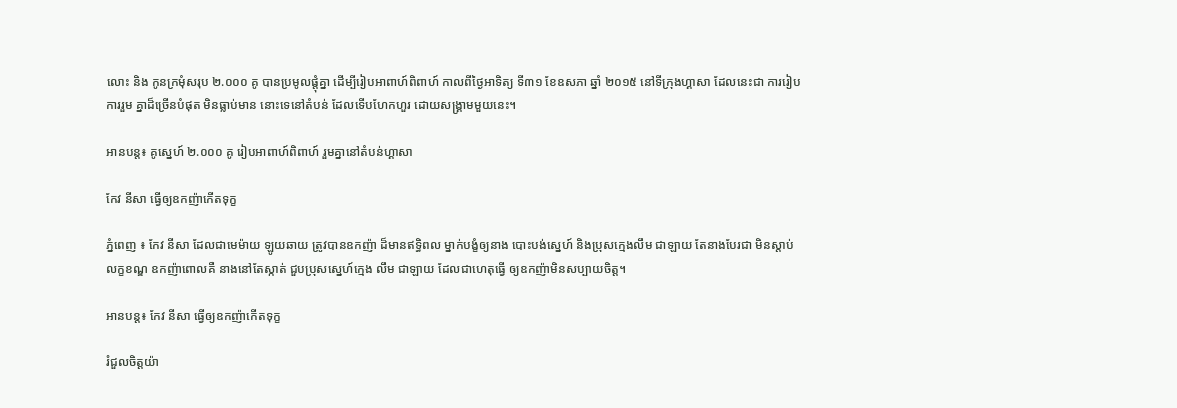លោះ និង កូនក្រមុំសរុប ២.០០០ គូ បានប្រមូលផ្តុំគ្នា ដើម្បីរៀបអាពាហ៍ពិពាហ៍ កាលពីថ្ងៃអាទិត្យ ទី៣១ ខែឧសភា ឆ្នាំ ២០១៥ នៅទីក្រុងហ្គាសា ដែលនេះជា ការរៀបការរួម គ្នាដ៏ច្រើនបំផុត មិនធ្លាប់មាន នោះទេនៅតំបន់ ដែលទើបហែកហួរ ដោយសង្គ្រាមមួយនេះ។

អានបន្ត៖ គូស្នេហ៍ ២.០០០ គូ រៀបអាពាហ៍ពិពាហ៍ រួមគ្នានៅតំបន់ហ្គាសា

កែវ នីសា ធ្វើឲ្យឧកញ៉ាកើតទុក្ខ

ភ្នំពេញ ៖ កែវ នីសា ដែលជាមេម៉ាយ ឡូយឆាយ ត្រូវបានឧកញ៉ា ដ៏មានឥទ្ធិពល ម្នាក់បង្ខំឲ្យនាង បោះបង់ស្នេហ៍ និងប្រុសក្មេងលឹម ជាឡាយ តែនាងបែរជា មិនស្តាប់លក្ខខណ្ឌ ឧកញ៉ាពោលគឺ នាងនៅតែស្កាត់ ជួបប្រុសស្នេហ៍ក្មេង លឹម ជាឡាយ ដែលជាហេតុធ្វើ ឲ្យឧកញ៉ាមិនសប្បាយចិត្ត។

អានបន្ត៖ កែវ នីសា ធ្វើឲ្យឧកញ៉ាកើតទុក្ខ

រំជួលចិត្តយ៉ា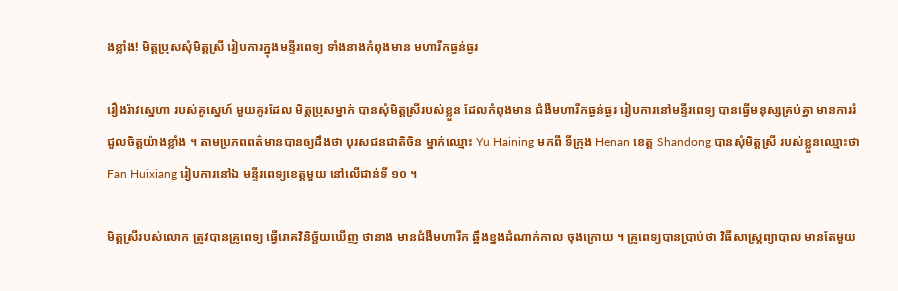ងខ្លាំង! មិត្តប្រុសសុំមិត្តស្រី រៀបការក្នុងមន្ទីរពេទ្យ ទាំងនាងកំពុងមាន មហារីកធ្ងន់ធ្ងរ

រឿងរ៉ាវស្នេហា របស់គូស្នេហ៍ មួយគូរដែល មិត្តប្រុសម្នាក់ បានសុំមិត្តស្រីរបស់ខ្លួន ដែលកំពុងមាន ជំងឺមហារីកធ្ងន់ធ្ងរ រៀបការនៅមន្ទីរពេទ្យ បានធ្វើមនុស្សគ្រប់គ្នា មានការរំជួលចិត្តយ៉ាងខ្លាំង ។ តាមប្រភពពត៌មានបានឲ្យដឹងថា បុរសជនជាតិចិន ម្នាក់ឈ្មោះ Yu Haining មកពី ទីក្រុង Henan ខេត្ត Shandong បានសុំមិត្តស្រី របស់ខ្លួនឈ្មោះថា Fan Huixiang រៀបការនៅឯ មន្ទីរពេទ្យខេត្តមួយ នៅលើជាន់ទី ១០ ។

មិត្តស្រីរបស់លោក ត្រូវបានគ្រូពេទ្យ ធ្វើរោគវិនិច្ឆ័យឃើញ ថានាង មានជំងឺមហារីក ឆ្អឹងខ្នងដំណាក់កាល ចុងក្រោយ ។ គ្រូពេទ្យបានប្រាប់ថា វិធីសាស្រ្តព្យាបាល មានតែមួយ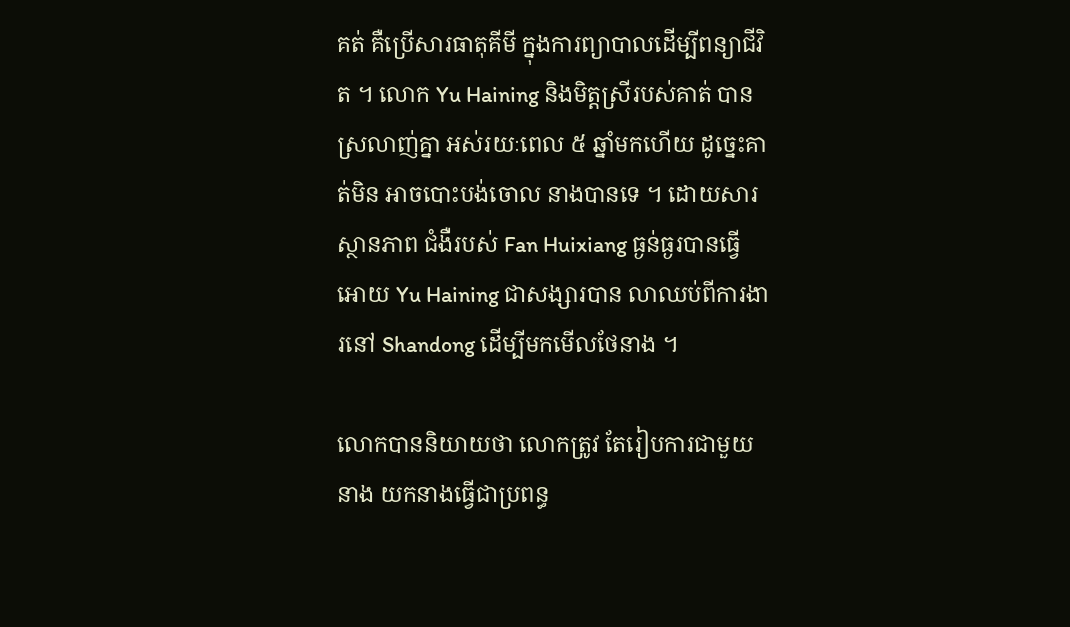គត់ គឺប្រើសារធាតុគីមី ក្នុងការព្យាបាលដើម្បីពន្យាជីវិត ។ លោក Yu Haining និងមិត្តស្រីរបស់គាត់ បានស្រលាញ់គ្នា អស់រយៈពេល ៥ ឆ្នាំមកហើយ ដូច្នេះគាត់មិន អាចបោះបង់ចោល នាងបានទេ ។ ដោយសារស្ថានភាព ជំងឺរបស់ Fan Huixiang ធ្ងន់ធ្ងរបានធ្វើអោយ Yu Haining ជាសង្សារបាន លាឈប់ពីការងារនៅ Shandong ដើម្បីមកមើលថែនាង ។

លោកបាននិយាយថា លោកត្រូវ តែរៀបការជាមួយនាង យកនាងធ្វើជាប្រពន្ធ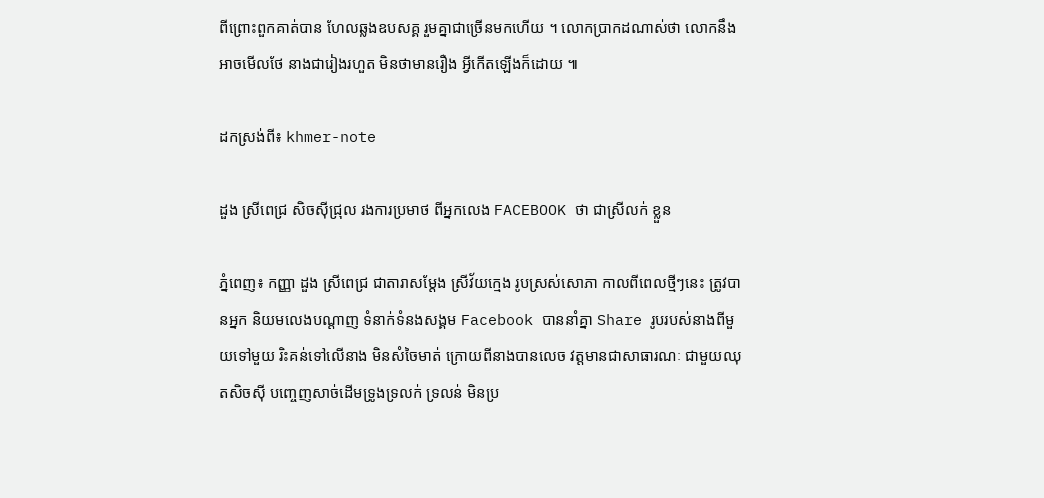ពីព្រោះពួកគាត់បាន ហែលឆ្លងឧបសគ្គ រួមគ្នាជាច្រើនមកហើយ ។ លោកប្រាកដណាស់ថា លោកនឹងអាចមើលថែ នាងជារៀងរហួត មិនថាមានរឿង អ្វីកើតឡើងក៏ដោយ ៕

ដកស្រង់ពី៖ khmer-note

ដួង ស្រីពេជ្រ សិចស៊ីជ្រុល រងការប្រមាថ ពីអ្នកលេង FACEBOOK ថា ជាស្រីលក់ ខ្លួន

ភ្នំពេញ៖ កញ្ញា ដួង ស្រីពេជ្រ ជាតារាសម្តែង ស្រីវ័យក្មេង រូបស្រស់សោភា កាលពីពេលថ្មីៗនេះ ត្រូវបានអ្នក និយមលេងបណ្តាញ ទំនាក់ទំនងសង្គម Facebook បាននាំគ្នា Share រូបរបស់នាងពីមួយទៅមួយ រិះគន់ទៅលើនាង មិនសំចៃមាត់ ក្រោយពីនាងបានលេច វត្តមានជាសាធារណៈ ជាមួយឈុតសិចស៊ី បញ្ចេញសាច់ដើមទ្រូងទ្រលក់ ទ្រលន់ មិនប្រ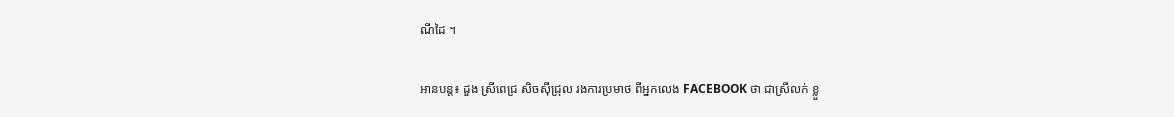ណីដៃ ។

អានបន្ត៖ ដួង ស្រីពេជ្រ សិចស៊ីជ្រុល រងការប្រមាថ ពីអ្នកលេង FACEBOOK ថា ជាស្រីលក់ ខ្លួ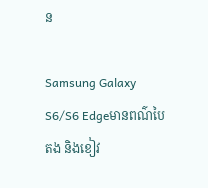ន

Samsung Galaxy S6/S6 Edgeមានពណ៌បៃតង និងខៀវ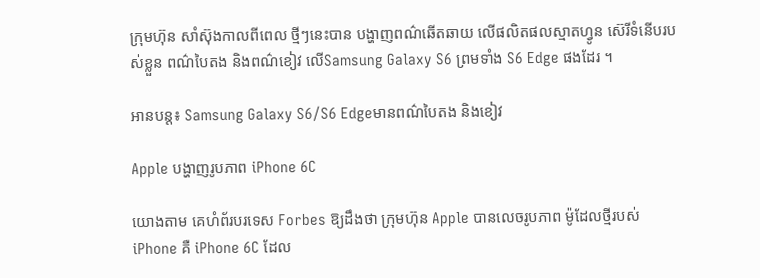ក្រុមហ៊ុន សាំស៊ុងកាលពីពេល ថ្មីៗនេះបាន បង្ហាញពណ៌ឆើតឆាយ លើផលិតផលស្មាតហ្វូន ស៊េរីទំនើបរបស់ខ្លួន ពណ៌បៃតង និងពណ៌ខៀវ លើSamsung Galaxy S6 ព្រមទាំង S6 Edge ផងដែរ ។

អានបន្ត៖ Samsung Galaxy S6/S6 Edgeមានពណ៌បៃតង និងខៀវ

Apple បង្ហាញរូបភាព iPhone 6C

យោងតាម គេហំព័របរទេស Forbes ឱ្យដឹងថា ក្រុមហ៊ុន Apple បានលេចរូបភាព ម៉ូដែលថ្មីរបស់ iPhone គឺ iPhone 6C ដែល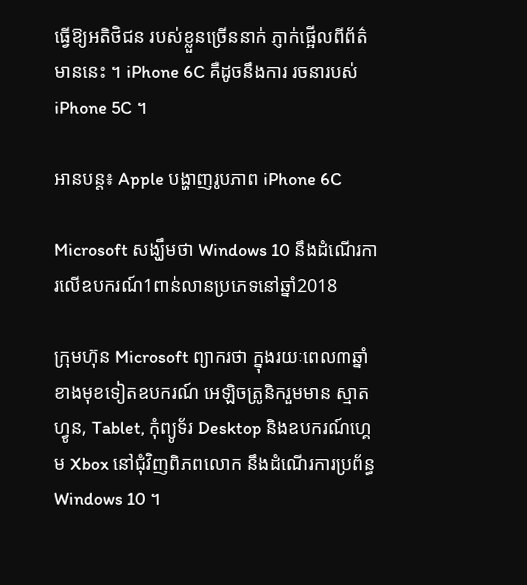ធ្វើឱ្យអតិថិជន របស់ខ្លួនច្រើននាក់ ភ្ញាក់ផ្អើលពីព័ត៌មាននេះ ។ iPhone 6C គឺដូចនឹងការ រចនារបស់ iPhone 5C ។

អានបន្ត៖ Apple បង្ហាញរូបភាព iPhone 6C

Microsoft សង្ឃឹមថា Windows 10 នឹងដំណើរការលើឧបករណ៍1ពាន់លានប្រភេទនៅឆ្នាំ2018

ក្រុមហ៊ុន Microsoft ព្យាករថា ក្នុងរយៈពេល៣ឆ្នាំ ខាងមុខទៀតឧបករណ៍ អេឡិចត្រូនិករួមមាន ស្មាតហ្វូន, Tablet, កុំព្យូទ័រ Desktop និងឧបករណ៍ហ្គេម Xbox នៅជុំវិញពិភពលោក នឹងដំណើរការប្រព័ន្ធ Windows 10 ។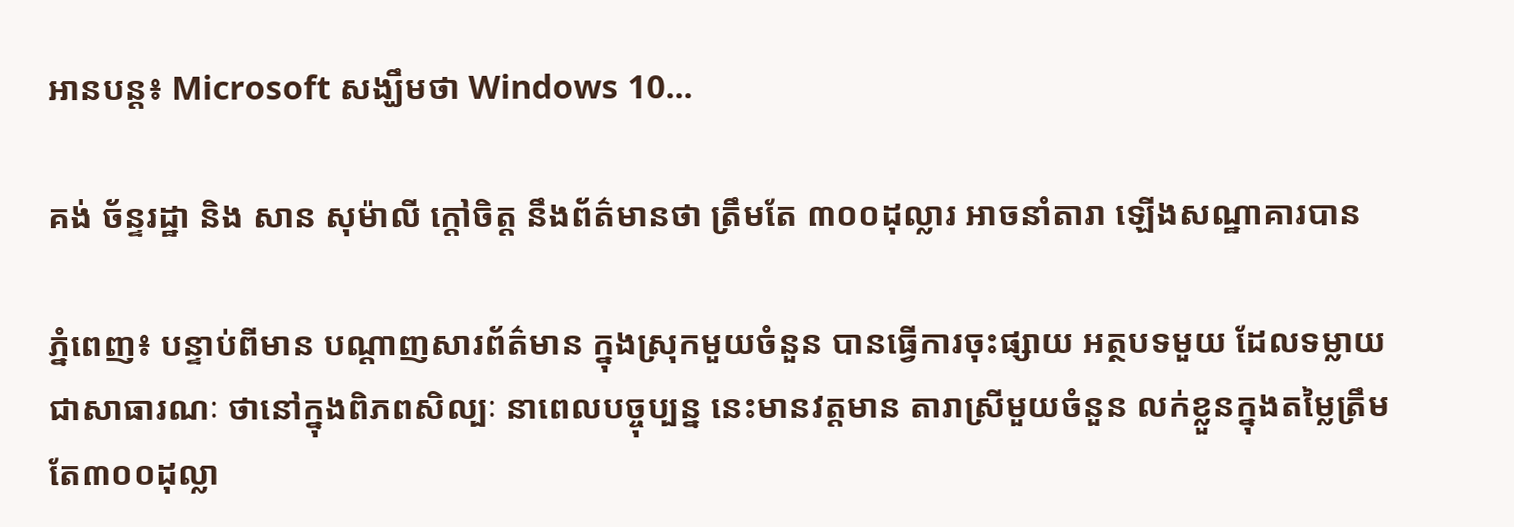អានបន្ត៖ Microsoft សង្ឃឹមថា Windows 10...

គង់ ច័ន្ទរដ្ឋា និង សាន សុម៉ាលី ក្ដៅចិត្ត នឹងព័ត៌មានថា ត្រឹមតែ ៣០០ដុល្លារ អាចនាំតារា ឡើងសណ្ឋាគារបាន

ភ្នំពេញ៖ បន្ទាប់ពីមាន បណ្តាញសារព័ត៌មាន ក្នុងស្រុកមួយចំនួន បានធ្វើការចុះផ្សាយ អត្ថបទមួយ ដែលទម្លាយជាសាធារណៈ ថានៅក្នុងពិភពសិល្បៈ នាពេលបច្ចុប្បន្ន នេះមានវត្តមាន តារាស្រីមួយចំនួន លក់ខ្លួនក្នុងតម្លៃត្រឹមតែ៣០០ដុល្លា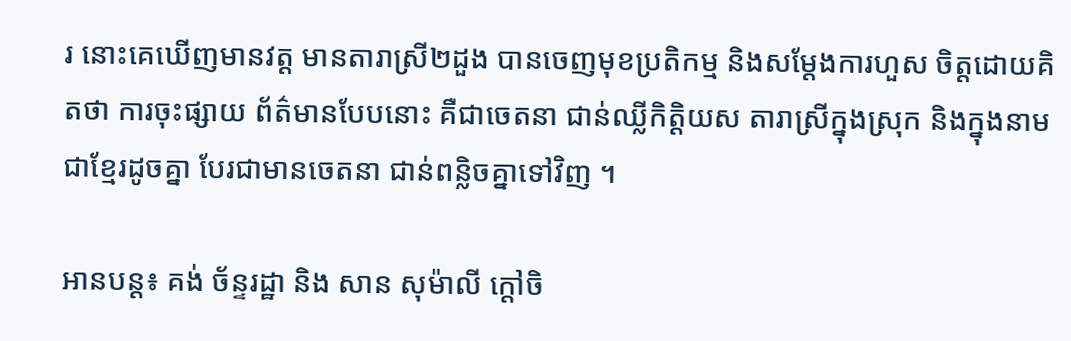រ នោះគេឃើញមានវត្ត មានតារាស្រី២ដួង បានចេញមុខប្រតិកម្ម និងសម្តែងការហួស ចិត្តដោយគិតថា ការចុះផ្សាយ ព័ត៌មានបែបនោះ គឺជាចេតនា ជាន់ឈ្លីកិត្តិយស តារាស្រីក្នុងស្រុក និងក្នុងនាមជាខ្មែរដូចគ្នា បែរជាមានចេតនា ជាន់ពន្លិចគ្នាទៅវិញ ។

អានបន្ត៖ គង់ ច័ន្ទរដ្ឋា និង សាន សុម៉ាលី ក្ដៅចិ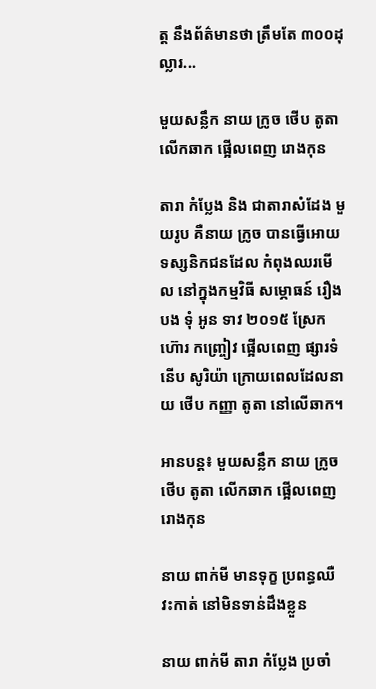ត្ត នឹងព័ត៌មានថា ត្រឹមតែ ៣០០ដុល្លារ...

មួយសន្លឹក នាយ ក្រូច ថើប តូតា លើកឆាក ផ្អើលពេញ រោងកុន

តារា កំប្លែង និង ជាតារាសំដែង មួយរូប គឺនាយ ក្រូច បានធ្វើអោយ ទស្សនិកជនដែល កំពុងឈរមើល នៅក្នុងកម្មវិធី សម្ភោធន៍ រឿង បង ទុំ អូន ទាវ ២០១៥ ស្រែកហ៊ោរ កញ្ច្រៀវ ផ្អើលពេញ ផ្សារទំនើប សូរិយ៉ា ក្រោយពេលដែលនាយ ថើប កញ្ញា តូតា នៅលើឆាក។

អានបន្ត៖ មួយសន្លឹក នាយ ក្រូច ថើប តូតា លើកឆាក ផ្អើលពេញ រោងកុន

នាយ ពាក់មី មានទុក្ខ ប្រពន្ធឈឺ វះកាត់ នៅមិនទាន់ដឹងខ្លួន

នាយ ពាក់មី តារា កំប្លែង ប្រចាំ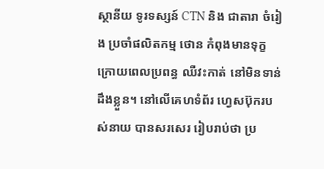ស្ថានីយ ទូរទស្សន៍ CTN និង ជាតារា ចំរៀង ប្រចាំផលិតកម្ម ថោន កំពុងមានទុក្ខ ក្រោយពេលប្រពន្ធ ឈឺវះកាត់ នៅមិនទាន់ដឹងខ្លួន។ នៅលើគេហទំព័រ ហ្វេសប៊ុករបស់នាយ បានសរសេរ រៀបរាប់ថា ប្រ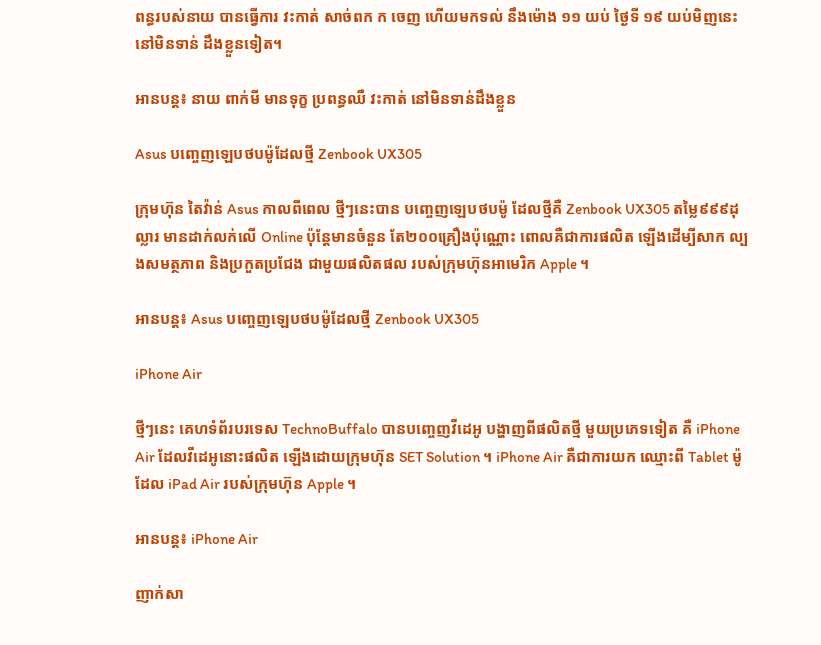ពន្ធរបស់នាយ បានធ្វើការ វះកាត់ សាច់ពក ក ចេញ ហើយមកទល់ នឹងម៉ោង ១១ យប់ ថ្ងៃទី ១៩ យប់មិញនេះ នៅមិនទាន់ ដឹងខ្លួនទៀត។

អានបន្ត៖ នាយ ពាក់មី មានទុក្ខ ប្រពន្ធឈឺ វះកាត់ នៅមិនទាន់ដឹងខ្លួន

Asus បញ្ចេញឡេបថបម៉ូដែលថ្មី Zenbook UX305

ក្រុមហ៊ុន តៃវ៉ាន់ Asus កាលពីពេល ថ្មីៗនេះបាន បញ្ចេញឡេបថបម៉ូ ដែលថ្មីគឺ Zenbook UX305 តម្លៃ៩៩៩ដុល្លារ មានដាក់លក់លើ Online ប៉ុន្តែមានចំនួន តែ២០០គ្រឿងប៉ុណ្ណោះ ពោលគឺជាការផលិត ឡើងដើម្បីសាក ល្បងសមត្ថភាព និងប្រកួតប្រជែង ជាមួយផលិតផល របស់ក្រុមហ៊ុនអាមេរិក Apple ។

អានបន្ត៖ Asus បញ្ចេញឡេបថបម៉ូដែលថ្មី Zenbook UX305

iPhone Air

ថ្មីៗនេះ គេហទំព័របរទេស TechnoBuffalo បានបញ្ចេញវីដេអូ បង្ហាញពីផលិតថ្មី មួយប្រភេទទៀត គឺ iPhone Air ដែលវីដេអូនោះផលិត ឡើងដោយក្រុមហ៊ុន SET Solution ។ iPhone Air គឺជាការយក ឈ្មោះពី Tablet ម៉ូដែល iPad Air របស់ក្រុមហ៊ុន Apple ។

អានបន្ត៖ iPhone Air

ញាក់សា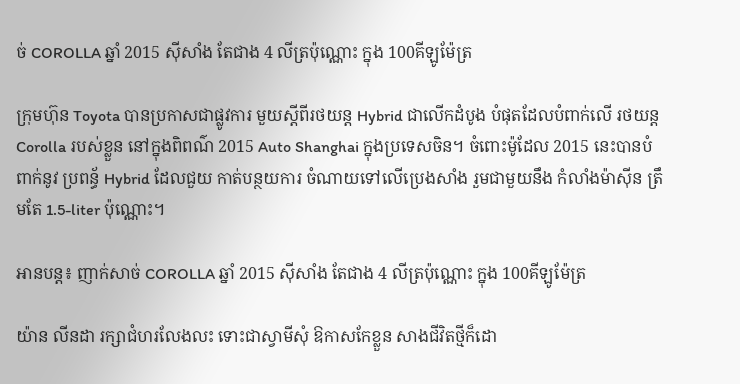ច់ COROLLA ឆ្នាំ 2015 ស៊ីសាំង តែជាង 4 លីត្រប៉ុណ្ណោះ ក្នុង 100គីឡូម៉ែត្រ

ក្រុមហ៊ុន Toyota បានប្រកាសជាផ្លូវការ មួយស្តីពីរថយន្ត Hybrid ជាលើកដំបូង បំផុតដែលបំពាក់លើ រថយន្ត Corolla របស់ខ្លួន នៅក្នុងពិពណ៌ 2015 Auto Shanghai ក្នុងប្រទេសចិន។ ចំពោះម៉ូដែល 2015 នេះបានបំពាក់នូវ ប្រពន្ធ័ Hybrid ដែលជួយ កាត់បន្ថយការ ចំណាយទៅលើប្រេងសាំង រួមជាមួយនឹង កំលាំងម៉ាស៊ីន ត្រឹមតែ 1.5-liter ប៉ុណ្ណោះ។

អានបន្ត៖ ញាក់សាច់ COROLLA ឆ្នាំ 2015 ស៊ីសាំង តែជាង 4 លីត្រប៉ុណ្ណោះ ក្នុង 100គីឡូម៉ែត្រ

យ៉ាន លីនដា រក្សាជំហរលែងលះ ទោះជាស្វាមីសុំ ឱកាសកែខ្លួន សាងជីវិតថ្មីក៏ដោ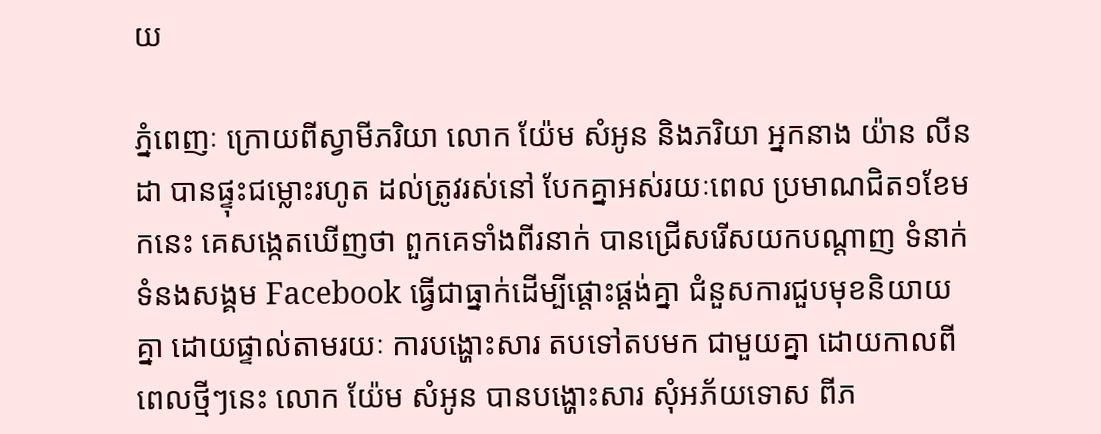យ

ភ្នំពេញៈ ក្រោយពីស្វាមីភរិយា លោក យ៉ែម សំអូន និងភរិយា អ្នកនាង យ៉ាន លីនដា បានផ្ទុះជម្លោះរហូត ដល់ត្រូវរស់នៅ បែកគ្នាអស់រយៈពេល ប្រមាណជិត១ខែមកនេះ គេសង្កេតឃើញថា ពួកគេទាំងពីរនាក់ បានជ្រើសរើសយកបណ្តាញ ទំនាក់ទំនងសង្គម Facebook ធ្វើជាធ្នាក់ដើម្បីផ្តោះផ្តង់គ្នា ជំនួសការជួបមុខនិយាយគ្នា ដោយផ្ទាល់តាមរយៈ ការបង្ហោះសារ តបទៅតបមក ជាមួយគ្នា ដោយកាលពីពេលថ្មីៗនេះ លោក យ៉ែម សំអូន បានបង្ហោះសារ សុំអភ័យទោស ពីភ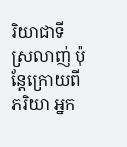រិយាជាទីស្រលាញ់ ប៉ុន្តែក្រោយពីភរិយា អ្នក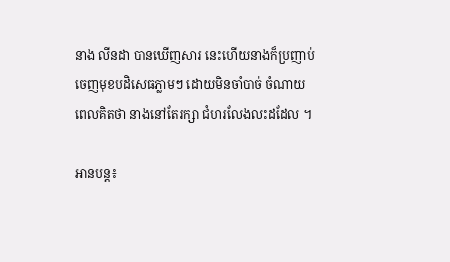នាង លីនដា បានឃើញសារ នេះហើយនាងក៏ប្រញាប់ ចេញមុខបដិសេធភ្លាមៗ ដោយមិនចាំបាច់ ចំណាយពេលគិតថា នាងនៅតែរក្សា ជំហរលែងលះដដែល ។

អានបន្ត៖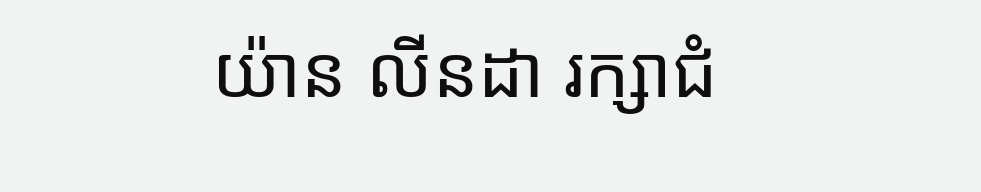យ៉ាន លីនដា រក្សាជំ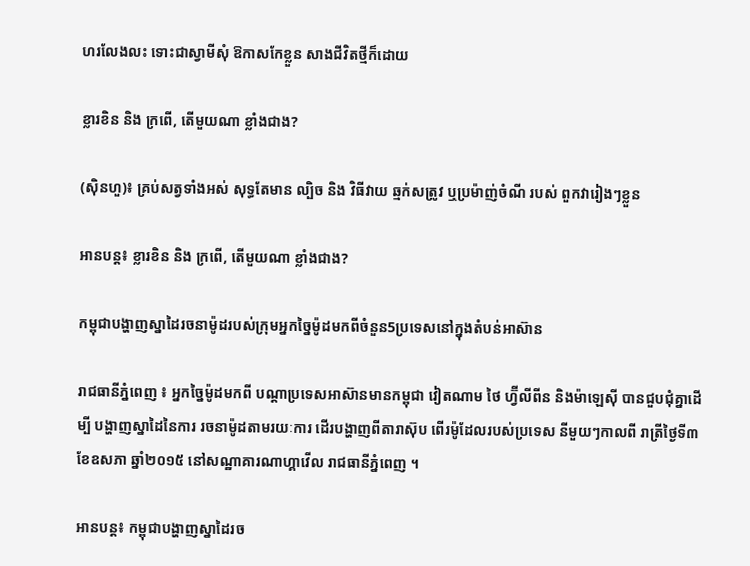ហរលែងលះ ទោះជាស្វាមីសុំ ឱកាសកែខ្លួន សាងជីវិតថ្មីក៏ដោយ

ខ្លារខិន និង ក្រពើ, តើមួយណា ខ្លាំងជាង?

(ស៊ិនហួ)៖ គ្រប់សត្វទាំងអស់ សុទ្ធតែមាន ល្បិច និង វិធីវាយ ឆ្មក់សត្រូវ ឬប្រម៉ាញ់ចំណី របស់ ពួកវារៀងៗខ្លួន

អានបន្ត៖ ខ្លារខិន និង ក្រពើ, តើមួយណា ខ្លាំងជាង?

កម្ពុជាបង្ហាញស្នាដៃរចនាម៉ូដរបស់ក្រុមអ្នកច្នៃម៉ូដមកពីចំនួន5ប្រទេសនៅក្នុងតំបន់អាស៊ាន

រាជធានីភ្នំពេញ ៖ អ្នកច្នៃម៉ូដមកពី បណ្តាប្រទេសអាស៊ានមានកម្ពុជា វៀតណាម ថៃ ហ្វ៊ីលីពីន និងម៉ាឡេស៊ី បានជួបជុំគ្នាដើម្បី បង្ហាញស្នាដៃនៃការ រចនាម៉ូដតាមរយៈការ ដើរបង្ហាញពីតារាស៊ុប ពើរម៉ូដែលរបស់ប្រទេស នីមួយៗកាលពី រាត្រីថ្ងៃទី៣ ខែឧសភា ឆ្នាំ២០១៥ នៅសណ្ឋាគារណាហ្គាវើល រាជធានីភ្នំពេញ ។

អានបន្ត៖ កម្ពុជាបង្ហាញស្នាដៃរច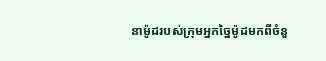នាម៉ូដរបស់ក្រុមអ្នកច្នៃម៉ូដមកពីចំនួ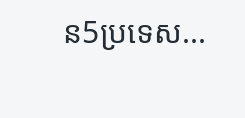ន5ប្រទេស...